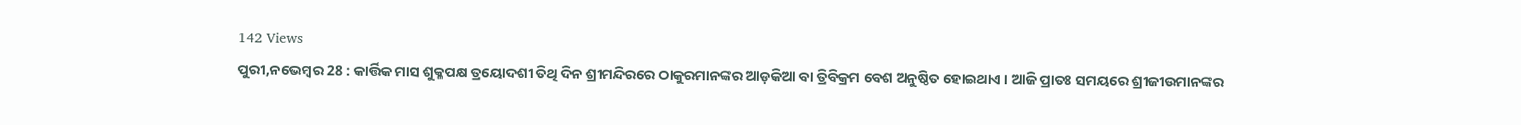142 Views
ପୁରୀ,ନଭେମ୍ବର 28 : କାର୍ତ୍ତିକ ମାସ ଶୁକ୍ଳପକ୍ଷ ତ୍ରୟୋଦଶୀ ତିଥି ଦିନ ଶ୍ରୀମନ୍ଦିରରେ ଠାକୁରମାନଙ୍କର ଆଡ଼କିଆ ବା ତ୍ରିବିକ୍ରମ ବେଶ ଅନୁଷ୍ଠିତ ହୋଇଥାଏ । ଆଜି ପ୍ରାତଃ ସମୟରେ ଶ୍ରୀଜୀଉମାନଙ୍କର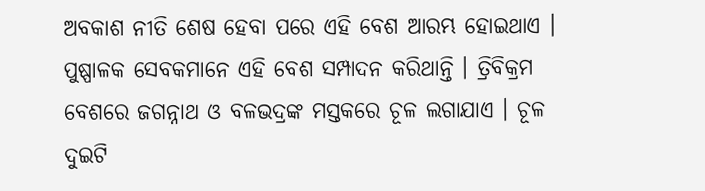ଅବକାଶ ନୀତି ଶେଷ ହେବା ପରେ ଏହି ବେଶ ଆରମ୍ଭ ହୋଇଥାଏ । ପୁଷ୍ପାଳକ ସେବକମାନେ ଏହି ବେଶ ସମ୍ପାଦନ କରିଥାନ୍ତି । ତ୍ରିବିକ୍ରମ ବେଶରେ ଜଗନ୍ନାଥ ଓ ବଳଭଦ୍ରଙ୍କ ମସ୍ତକରେ ଚୂଳ ଲଗାଯାଏ । ଚୂଳ ଦୁଇଟି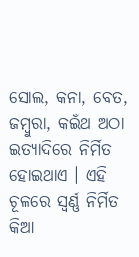ସୋଲ, କନା, ବେତ, ଜମ୍ବୁରା, କଇଁଥ ଅଠା ଇତ୍ୟାଦିରେ ନିର୍ମିତ ହୋଇଥାଏ । ଏହି ଚୂଳରେ ସ୍ୱର୍ଣ୍ଣ ନିର୍ମିତ କିଆ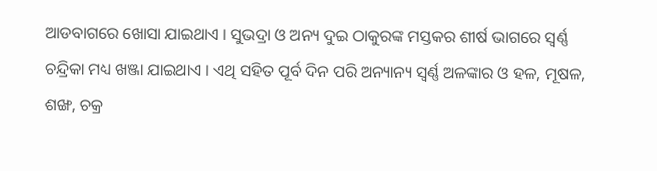ଆଡବାଗରେ ଖୋସା ଯାଇଥାଏ । ସୁଭଦ୍ରା ଓ ଅନ୍ୟ ଦୁଇ ଠାକୁରଙ୍କ ମସ୍ତକର ଶୀର୍ଷ ଭାଗରେ ସ୍ୱର୍ଣ୍ଣ ଚନ୍ଦ୍ରିକା ମଧ୍ୟ ଖଞ୍ଜା ଯାଇଥାଏ । ଏଥି ସହିତ ପୂର୍ବ ଦିନ ପରି ଅନ୍ୟାନ୍ୟ ସ୍ୱର୍ଣ୍ଣ ଅଳଙ୍କାର ଓ ହଳ, ମୂଷଳ, ଶଙ୍ଖ, ଚକ୍ର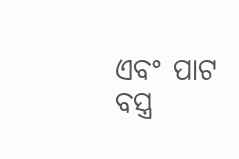ଏବଂ ପାଟ ବସ୍ତ୍ର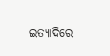ଇତ୍ୟାଦିରେ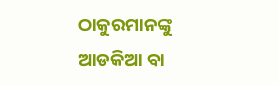ଠାକୁରମାନଙ୍କୁ ଆଡକିଆ ବା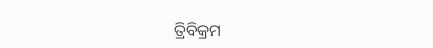ତ୍ରିବିକ୍ରମ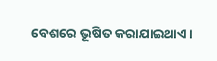ବେଶରେ ଭୂଷିତ କରାଯାଇଥାଏ ।